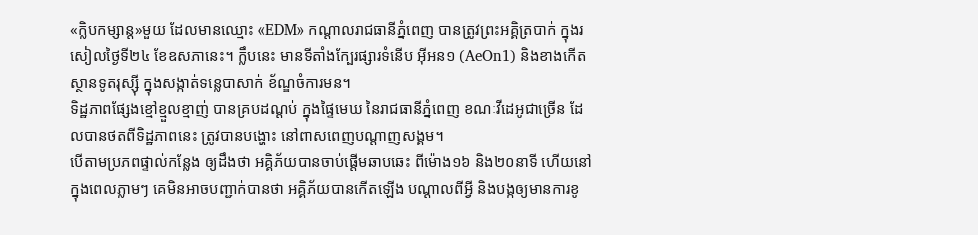«ក្លិបកម្សាន្ដ»មួយ ដែលមានឈ្មោះ «EDM» កណ្ដាលរាជធានីភ្នំពេញ បានត្រូវព្រះអគ្គិត្របាក់ ក្នុងរសៀលថ្ងៃទី២៤ ខែឧសភានេះ។ ក្លឹបនេះ មានទីតាំងក្បែរផ្សារទំនើប អ៊ីអន១ (AeOn1) និងខាងកើតស្ថានទូតរុស្ស៊ី ក្នុងសង្កាត់ទន្លេបាសាក់ ខ័ណ្ឌចំការមន។
ទិដ្ឋភាពផ្សែងខ្មៅខ្មួលខ្មាញ់ បានគ្របដណ្ដប់ ក្នុងផ្ទៃមេឃ នៃរាជធានីភ្នំពេញ ខណៈវីដេអូជាច្រើន ដែលបានថតពីទិដ្ឋភាពនេះ ត្រូវបានបង្ហោះ នៅពាសពេញបណ្ដាញសង្គម។
បើតាមប្រភពផ្ទាល់កន្លែង ឲ្យដឹងថា អគ្គិភ័យបានចាប់ផ្ដើមឆាបឆេះ ពីម៉ោង១៦ និង២០នាទី ហើយនៅក្នុងពេលភ្លាមៗ គេមិនអាចបញ្ជាក់បានថា អគ្គិភ័យបានកើតឡើង បណ្ដាលពីអ្វី និងបង្កឲ្យមានការខូ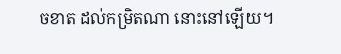ចខាត ដល់កម្រិតណា នោះនៅឡើយ។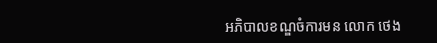អភិបាលខណ្ឌចំការមន លោក ថេង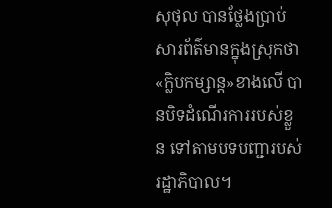សុថុល បានថ្លែងប្រាប់សារព័ត៌មានក្នុងស្រុកថា «ក្លិបកម្សាន្ដ»ខាងលើ បានបិទដំណើរការរបស់ខ្លួន ទៅតាមបទបញ្ជារបស់រដ្ឋាភិបាល។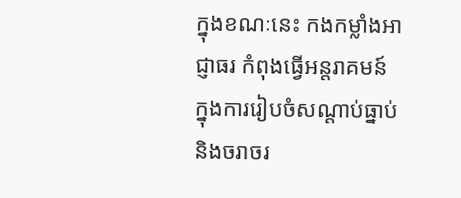ក្នុងខណៈនេះ កងកម្លាំងអាជ្ញាធរ កំពុងធ្វើអន្តរាគមន៍ ក្នុងការរៀបចំសណ្ដាប់ធ្នាប់ និងចរាចរ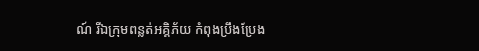ណ៍ រីឯក្រុមពន្លត់អគ្គិភ័យ កំពុងប្រឹងប្រែង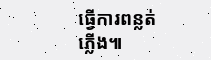ធ្វើការពន្លត់ភ្លើង៕